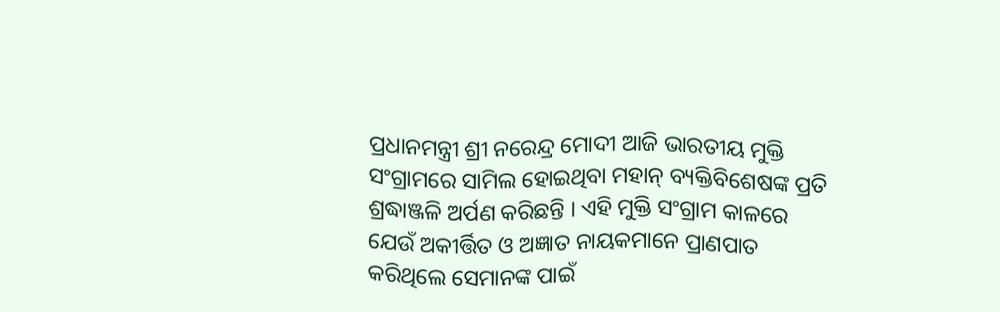ପ୍ରଧାନମନ୍ତ୍ରୀ ଶ୍ରୀ ନରେନ୍ଦ୍ର ମୋଦୀ ଆଜି ଭାରତୀୟ ମୁକ୍ତି ସଂଗ୍ରାମରେ ସାମିଲ ହୋଇଥିବା ମହାନ୍ ବ୍ୟକ୍ତିବିଶେଷଙ୍କ ପ୍ରତି ଶ୍ରଦ୍ଧାଞ୍ଜଳି ଅର୍ପଣ କରିଛନ୍ତି । ଏହି ମୁକ୍ତି ସଂଗ୍ରାମ କାଳରେ ଯେଉଁ ଅକୀର୍ତ୍ତିତ ଓ ଅଜ୍ଞାତ ନାୟକମାନେ ପ୍ରାଣପାତ କରିଥିଲେ ସେମାନଙ୍କ ପାଇଁ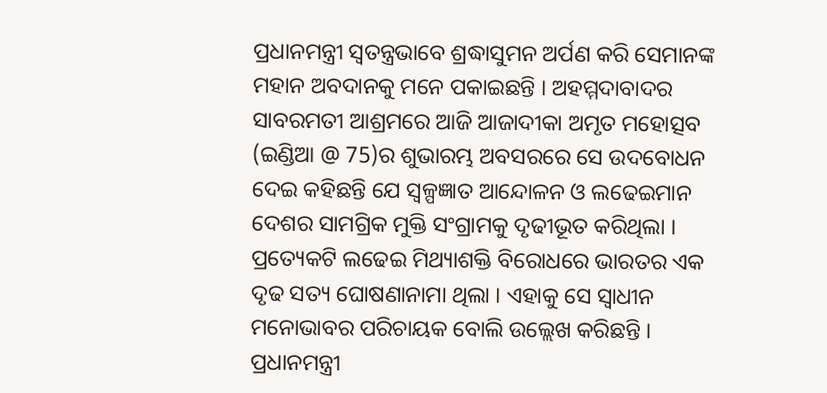ପ୍ରଧାନମନ୍ତ୍ରୀ ସ୍ୱତନ୍ତ୍ରଭାବେ ଶ୍ରଦ୍ଧାସୁମନ ଅର୍ପଣ କରି ସେମାନଙ୍କ ମହାନ ଅବଦାନକୁ ମନେ ପକାଇଛନ୍ତି । ଅହମ୍ମଦାବାଦର ସାବରମତୀ ଆଶ୍ରମରେ ଆଜି ଆଜାଦୀକା ଅମୃତ ମହୋତ୍ସବ (ଇଣ୍ଡିଆ @ 75)ର ଶୁଭାରମ୍ଭ ଅବସରରେ ସେ ଉଦବୋଧନ ଦେଇ କହିଛନ୍ତି ଯେ ସ୍ୱଳ୍ପଜ୍ଞାତ ଆନ୍ଦୋଳନ ଓ ଲଢେଇମାନ ଦେଶର ସାମଗ୍ରିକ ମୁକ୍ତି ସଂଗ୍ରାମକୁ ଦୃଢୀଭୂତ କରିଥିଲା । ପ୍ରତ୍ୟେକଟି ଲଢେଇ ମିଥ୍ୟାଶକ୍ତି ବିରୋଧରେ ଭାରତର ଏକ ଦୃଢ ସତ୍ୟ ଘୋଷଣାନାମା ଥିଲା । ଏହାକୁ ସେ ସ୍ୱାଧୀନ ମନୋଭାବର ପରିଚାୟକ ବୋଲି ଉଲ୍ଲେଖ କରିଛନ୍ତି । ପ୍ରଧାନମନ୍ତ୍ରୀ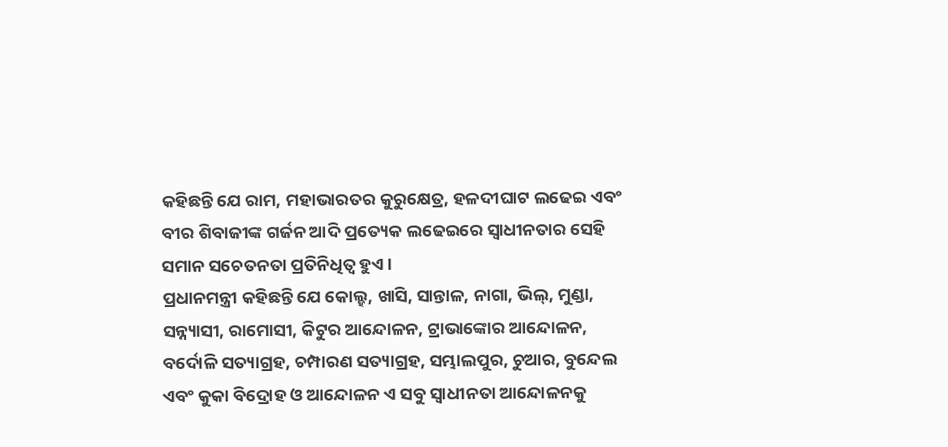କହିଛନ୍ତି ଯେ ରାମ, ମହାଭାରତର କୁରୁକ୍ଷେତ୍ର, ହଳଦୀଘାଟ ଲଢେଇ ଏବଂ ବୀର ଶିବାଜୀଙ୍କ ଗର୍ଜନ ଆଦି ପ୍ରତ୍ୟେକ ଲଢେଇରେ ସ୍ୱାଧୀନତାର ସେହି ସମାନ ସଚେତନତା ପ୍ରତିନିଧିତ୍ୱ ହୁଏ ।
ପ୍ରଧାନମନ୍ତ୍ରୀ କହିଛନ୍ତି ଯେ କୋଲ୍ହ, ଖାସି, ସାନ୍ତାଳ, ନାଗା, ଭିଲ୍, ମୁଣ୍ଡା, ସନ୍ନ୍ୟାସୀ, ରାମୋସୀ, କିଟୁର ଆନ୍ଦୋଳନ, ଟ୍ରାଭାଙ୍କୋର ଆନ୍ଦୋଳନ, ବର୍ଦୋଳି ସତ୍ୟାଗ୍ରହ, ଚମ୍ପାରଣ ସତ୍ୟାଗ୍ରହ, ସମ୍ଭାଲପୁର, ଚୁଆର, ବୁନ୍ଦେଲ ଏବଂ କୁକା ବିଦ୍ରୋହ ଓ ଆନ୍ଦୋଳନ ଏ ସବୁ ସ୍ୱାଧୀନତା ଆନ୍ଦୋଳନକୁ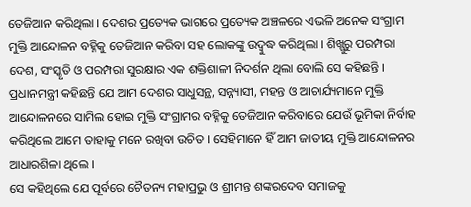ତେଜିଆନ କରିଥିଲା । ଦେଶର ପ୍ରତ୍ୟେକ ଭାଗରେ ପ୍ରତ୍ୟେକ ଅଞ୍ଚଳରେ ଏଭଳି ଅନେକ ସଂଗ୍ରାମ ମୁକ୍ତି ଆନ୍ଦୋଳନ ବହ୍ନିକୁ ତେଜିଆନ କରିବା ସହ ଲୋକଙ୍କୁ ଉଦ୍ବୁଦ୍ଧ କରିଥିଲା । ଶିଖ୍ଗୁରୁ ପରମ୍ପରା ଦେଶ, ସଂସ୍କୃତି ଓ ପରମ୍ପରା ସୁରକ୍ଷାର ଏକ ଶକ୍ତିଶାଳୀ ନିଦର୍ଶନ ଥିଲା ବୋଲି ସେ କହିଛନ୍ତି । ପ୍ରଧାନମନ୍ତ୍ରୀ କହିଛନ୍ତି ଯେ ଆମ ଦେଶର ସାଧୁସନ୍ଥ, ସନ୍ନ୍ୟାସୀ, ମହନ୍ତ ଓ ଆଚାର୍ଯ୍ୟମାନେ ମୁକ୍ତି ଆନ୍ଦୋଳନରେ ସାମିଲ ହୋଇ ମୁକ୍ତି ସଂଗ୍ରାମର ବହ୍ନିକୁ ତେଜିଆନ କରିବାରେ ଯେଉଁ ଭୂମିକା ନିର୍ବାହ କରିଥିଲେ ଆମେ ତାହାକୁ ମନେ ରଖିବା ଉଚିତ । ସେହିମାନେ ହିଁ ଆମ ଜାତୀୟ ମୁକ୍ତି ଆନ୍ଦୋଳନର ଆଧାରଶିଳା ଥିଲେ ।
ସେ କହିଥିଲେ ଯେ ପୂର୍ବରେ ଚୈତନ୍ୟ ମହାପ୍ରଭୁ ଓ ଶ୍ରୀମନ୍ତ ଶଙ୍କରଦେବ ସମାଜକୁ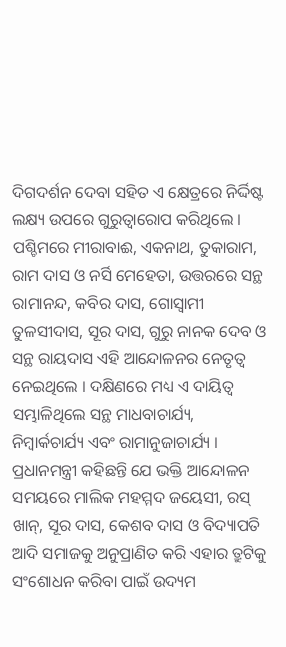ଦିଗଦର୍ଶନ ଦେବା ସହିତ ଏ କ୍ଷେତ୍ରରେ ନିର୍ଦ୍ଦିଷ୍ଟ ଲକ୍ଷ୍ୟ ଉପରେ ଗୁରୁତ୍ୱାରୋପ କରିଥିଲେ । ପଶ୍ଚିମରେ ମୀରାବାଈ, ଏକନାଥ, ତୁକାରାମ, ରାମ ଦାସ ଓ ନର୍ସି ମେହେତା, ଉତ୍ତରରେ ସନ୍ଥ ରାମାନନ୍ଦ, କବିର ଦାସ, ଗୋସ୍ୱାମୀ ତୁଳସୀଦାସ, ସୂର ଦାସ, ଗୁରୁ ନାନକ ଦେବ ଓ ସନ୍ଥ ରାୟଦାସ ଏହି ଆନ୍ଦୋଳନର ନେତୃତ୍ୱ ନେଇଥିଲେ । ଦକ୍ଷିଣରେ ମଧ୍ୟ ଏ ଦାୟିତ୍ୱ ସମ୍ଭାଳିଥିଲେ ସନ୍ଥ ମାଧବାଚାର୍ଯ୍ୟ, ନିମ୍ବାର୍କଚାର୍ଯ୍ୟ ଏବଂ ରାମାନୁଜାଚାର୍ଯ୍ୟ ।
ପ୍ରଧାନମନ୍ତ୍ରୀ କହିଛନ୍ତି ଯେ ଭକ୍ତି ଆନ୍ଦୋଳନ ସମୟରେ ମାଲିକ ମହମ୍ମଦ ଜୟେସୀ, ରସ୍ ଖାନ୍, ସୂର ଦାସ, କେଶବ ଦାସ ଓ ବିଦ୍ୟାପତି ଆଦି ସମାଜକୁ ଅନୁପ୍ରାଣିତ କରି ଏହାର ତ୍ରୁଟିକୁ ସଂଶୋଧନ କରିବା ପାଇଁ ଉଦ୍ୟମ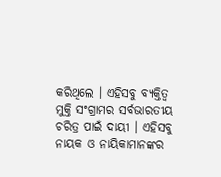କରିଥିଲେ । ଏହିସବୁ ବ୍ୟକ୍ତିତ୍ୱ ମୁକ୍ତି ସଂଗ୍ରାମର ସର୍ବଭାରତୀୟ ଚରିତ୍ର ପାଇଁ ଦାୟୀ । ଏହିସବୁ ନାୟକ ଓ ନାୟିକାମାନଙ୍କର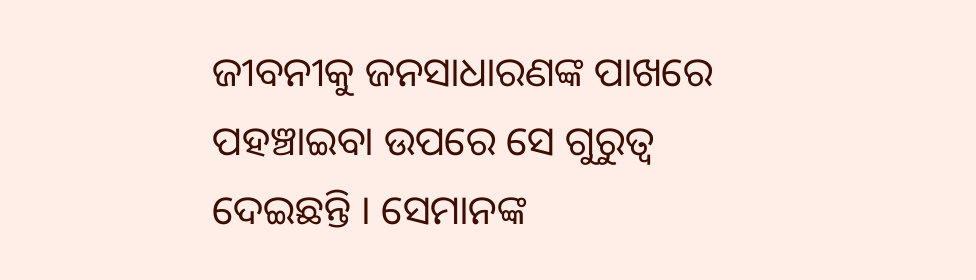ଜୀବନୀକୁ ଜନସାଧାରଣଙ୍କ ପାଖରେ ପହଞ୍ଚାଇବା ଉପରେ ସେ ଗୁରୁତ୍ୱ ଦେଇଛନ୍ତି । ସେମାନଙ୍କ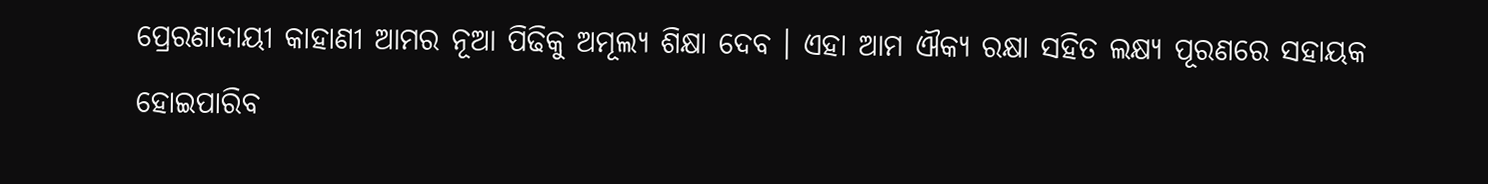ପ୍ରେରଣାଦାୟୀ କାହାଣୀ ଆମର ନୂଆ ପିଢିକୁ ଅମୂଲ୍ୟ ଶିକ୍ଷା ଦେବ । ଏହା ଆମ ଐକ୍ୟ ରକ୍ଷା ସହିତ ଲକ୍ଷ୍ୟ ପୂରଣରେ ସହାୟକ ହୋଇପାରିବ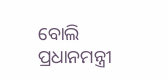ବୋଲି ପ୍ରଧାନମନ୍ତ୍ରୀ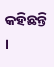କହିଛନ୍ତି ।